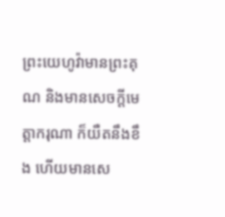ព្រះយេហូវ៉ាមានព្រះគុណ និងមានសេចក្ដីមេត្តាករុណា ក៏យឺតនឹងខឹង ហើយមានសេ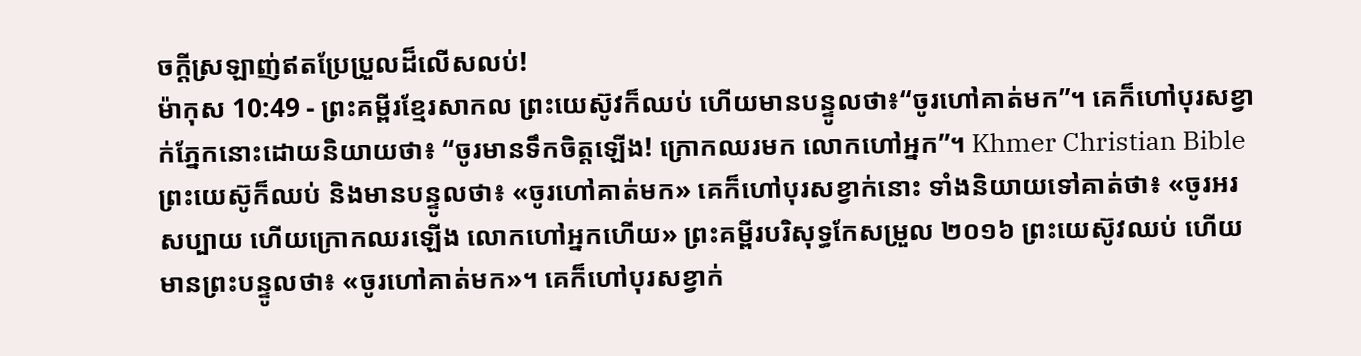ចក្ដីស្រឡាញ់ឥតប្រែប្រួលដ៏លើសលប់!
ម៉ាកុស 10:49 - ព្រះគម្ពីរខ្មែរសាកល ព្រះយេស៊ូវក៏ឈប់ ហើយមានបន្ទូលថា៖“ចូរហៅគាត់មក”។ គេក៏ហៅបុរសខ្វាក់ភ្នែកនោះដោយនិយាយថា៖ “ចូរមានទឹកចិត្តឡើង! ក្រោកឈរមក លោកហៅអ្នក”។ Khmer Christian Bible ព្រះយេស៊ូក៏ឈប់ និងមានបន្ទូលថា៖ «ចូរហៅគាត់មក» គេក៏ហៅបុរសខ្វាក់នោះ ទាំងនិយាយទៅគាត់ថា៖ «ចូរអរសប្បាយ ហើយក្រោកឈរឡើង លោកហៅអ្នកហើយ» ព្រះគម្ពីរបរិសុទ្ធកែសម្រួល ២០១៦ ព្រះយេស៊ូវឈប់ ហើយមានព្រះបន្ទូលថា៖ «ចូរហៅគាត់មក»។ គេក៏ហៅបុរសខ្វាក់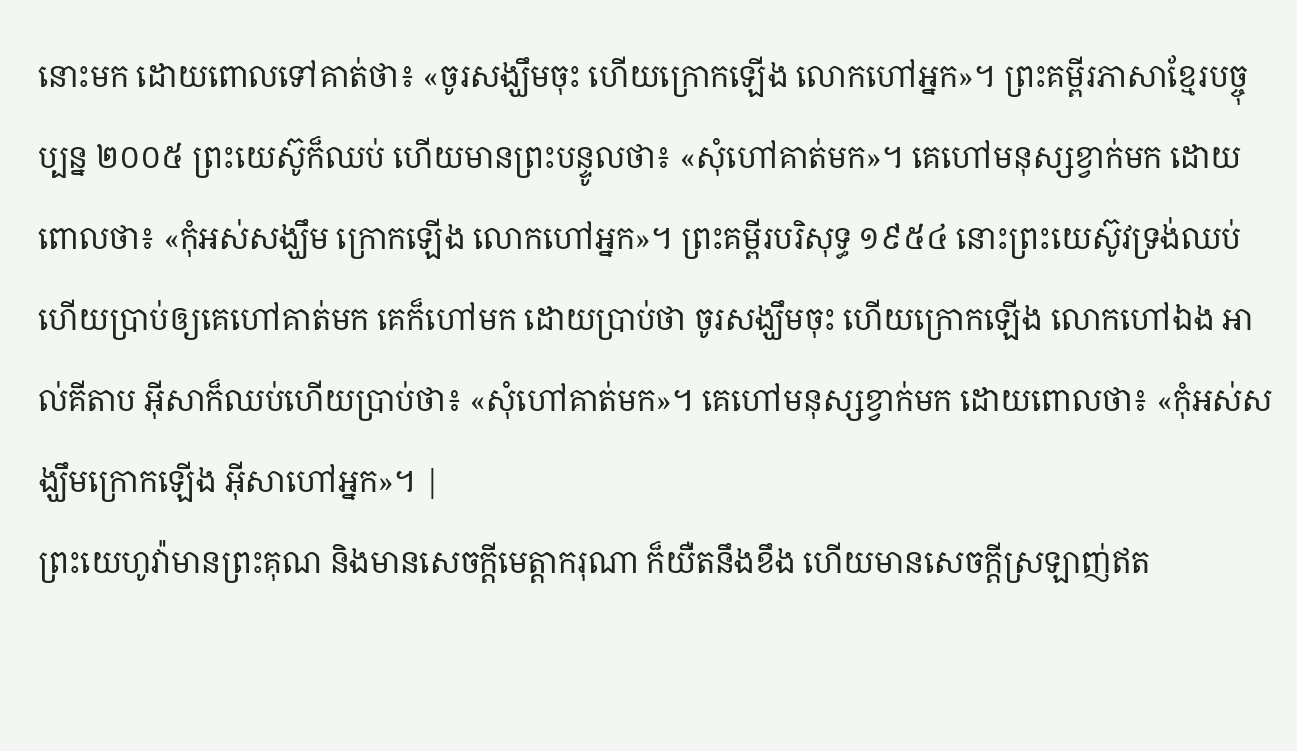នោះមក ដោយពោលទៅគាត់ថា៖ «ចូរសង្ឃឹមចុះ ហើយក្រោកឡើង លោកហៅអ្នក»។ ព្រះគម្ពីរភាសាខ្មែរបច្ចុប្បន្ន ២០០៥ ព្រះយេស៊ូក៏ឈប់ ហើយមានព្រះបន្ទូលថា៖ «សុំហៅគាត់មក»។ គេហៅមនុស្សខ្វាក់មក ដោយពោលថា៖ «កុំអស់សង្ឃឹម ក្រោកឡើង លោកហៅអ្នក»។ ព្រះគម្ពីរបរិសុទ្ធ ១៩៥៤ នោះព្រះយេស៊ូវទ្រង់ឈប់ ហើយប្រាប់ឲ្យគេហៅគាត់មក គេក៏ហៅមក ដោយប្រាប់ថា ចូរសង្ឃឹមចុះ ហើយក្រោកឡើង លោកហៅឯង អាល់គីតាប អ៊ីសាក៏ឈប់ហើយប្រាប់ថា៖ «សុំហៅគាត់មក»។ គេហៅមនុស្សខ្វាក់មក ដោយពោលថា៖ «កុំអស់សង្ឃឹមក្រោកឡើង អ៊ីសាហៅអ្នក»។ |
ព្រះយេហូវ៉ាមានព្រះគុណ និងមានសេចក្ដីមេត្តាករុណា ក៏យឺតនឹងខឹង ហើយមានសេចក្ដីស្រឡាញ់ឥត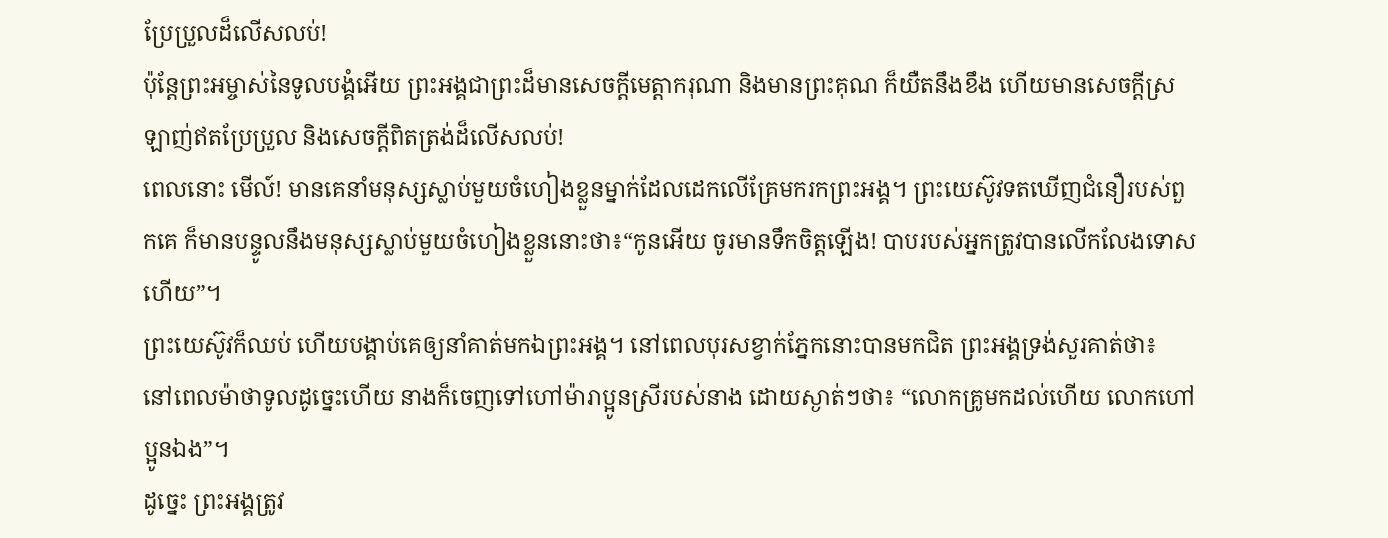ប្រែប្រួលដ៏លើសលប់!
ប៉ុន្តែព្រះអម្ចាស់នៃទូលបង្គំអើយ ព្រះអង្គជាព្រះដ៏មានសេចក្ដីមេត្តាករុណា និងមានព្រះគុណ ក៏យឺតនឹងខឹង ហើយមានសេចក្ដីស្រឡាញ់ឥតប្រែប្រួល និងសេចក្ដីពិតត្រង់ដ៏លើសលប់!
ពេលនោះ មើល៍! មានគេនាំមនុស្សស្លាប់មួយចំហៀងខ្លួនម្នាក់ដែលដេកលើគ្រែមករកព្រះអង្គ។ ព្រះយេស៊ូវទតឃើញជំនឿរបស់ពួកគេ ក៏មានបន្ទូលនឹងមនុស្សស្លាប់មួយចំហៀងខ្លួននោះថា៖“កូនអើយ ចូរមានទឹកចិត្តឡើង! បាបរបស់អ្នកត្រូវបានលើកលែងទោសហើយ”។
ព្រះយេស៊ូវក៏ឈប់ ហើយបង្គាប់គេឲ្យនាំគាត់មកឯព្រះអង្គ។ នៅពេលបុរសខ្វាក់ភ្នែកនោះបានមកជិត ព្រះអង្គទ្រង់សួរគាត់ថា៖
នៅពេលម៉ាថាទូលដូច្នេះហើយ នាងក៏ចេញទៅហៅម៉ារាប្អូនស្រីរបស់នាង ដោយស្ងាត់ៗថា៖ “លោកគ្រូមកដល់ហើយ លោកហៅប្អូនឯង”។
ដូច្នេះ ព្រះអង្គត្រូវ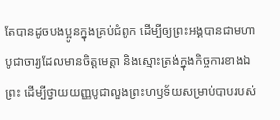តែបានដូចបងប្អូនក្នុងគ្រប់ជំពូក ដើម្បីឲ្យព្រះអង្គបានជាមហាបូជាចារ្យដែលមានចិត្តមេត្តា និងស្មោះត្រង់ក្នុងកិច្ចការខាងឯព្រះ ដើម្បីថ្វាយយញ្ញបូជាលួងព្រះហឫទ័យសម្រាប់បាបរបស់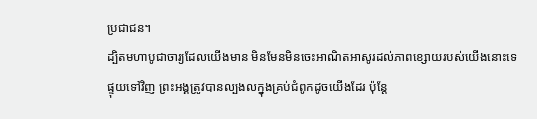ប្រជាជន។
ដ្បិតមហាបូជាចារ្យដែលយើងមាន មិនមែនមិនចេះអាណិតអាសូរដល់ភាពខ្សោយរបស់យើងនោះទេ ផ្ទុយទៅវិញ ព្រះអង្គត្រូវបានល្បងលក្នុងគ្រប់ជំពូកដូចយើងដែរ ប៉ុន្តែ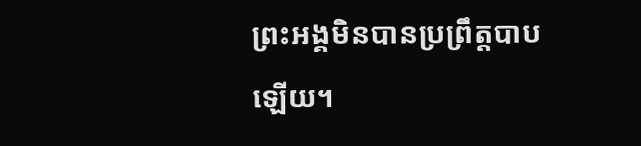ព្រះអង្គមិនបានប្រព្រឹត្តបាបឡើយ។